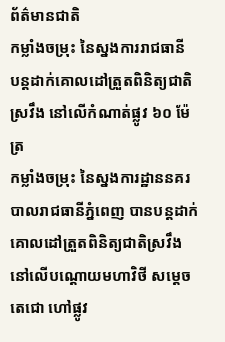ព័ត៌មានជាតិ
កម្លាំងចម្រុះ នៃស្នងការរាជធានី បន្តដាក់គោលដៅត្រួតពិនិត្យជាតិស្រវឹង នៅលើកំណាត់ផ្លូវ ៦០ ម៉ែត្រ
កម្លាំងចម្រុះ នៃស្នងការដ្ឋាននគរបាលរាជធានីភ្នំពេញ បានបន្តដាក់គោលដៅត្រួតពិនិត្យជាតិស្រវឹង នៅលើបណ្ដោយមហាវិថី សម្តេចតេជោ ហៅផ្លូវ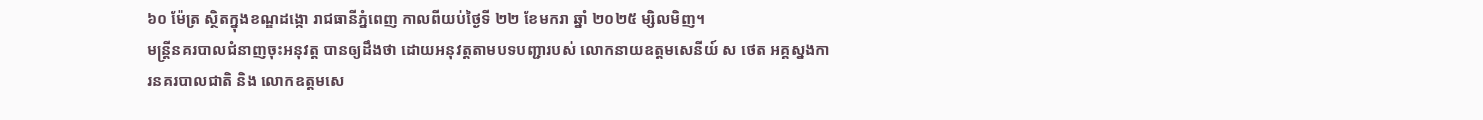៦០ ម៉ែត្រ ស្ថិតក្នុងខណ្ឌដង្កោ រាជធានីភ្នំពេញ កាលពីយប់ថ្ងៃទី ២២ ខែមករា ឆ្នាំ ២០២៥ ម្សិលមិញ។
មន្ត្រីនគរបាលជំនាញចុះអនុវត្ត បានឲ្យដឹងថា ដោយអនុវត្តតាមបទបញ្ជារបស់ លោកនាយឧត្ដមសេនីយ៍ ស ថេត អគ្គស្នងការនគរបាលជាតិ និង លោកឧត្ដមសេ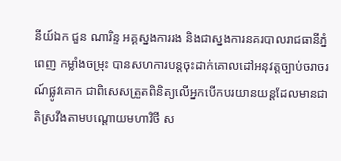នីយ៍ឯក ជួន ណារិន្ទ អគ្គស្នងការរង និងជាស្នងការនគរបាលរាជធានីភ្នំពេញ កម្លាំងចម្រុះ បានសហការបន្តចុះដាក់គោលដៅអនុវត្តច្បាប់ចរាចរណ៍ផ្លូវគោក ជាពិសេសត្រួតពិនិត្យលើអ្នកបើកបរយានយន្តដែលមានជាតិស្រវឹងតាមបណ្ដោយមហាវិថី ស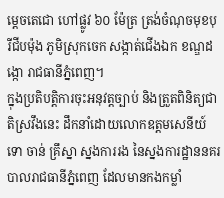ម្តេចតេជោ ហៅផ្លូវ ៦០ ម៉ែត្រ ត្រង់ចំណុចមុខបុរីជីបម៉ុង ភូមិស្រុកចេក សង្កាត់ជើងឯក ខណ្ឌដង្កោ រាជធានីភ្នំពេញ។
ក្នុងប្រតិបត្តិការចុះអនុវត្តច្បាប់ និងត្រួតពិនិត្យជាតិស្រវឹងនេះ ដឹកនាំដោយលោកឧត្ដមសេនីយ៍ទោ ចាន់ គ្រឹស្នា ស្នងការរង នៃស្នងការដ្ឋាននគរបាលរាជធានីភ្នំពេញ ដែលមានកងកម្លាំ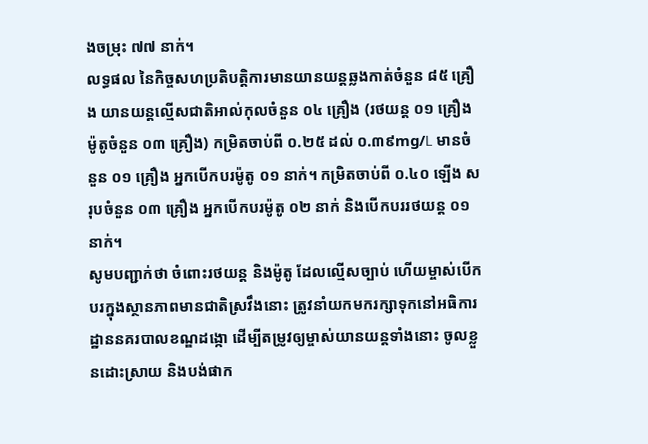ងចម្រុះ ៧៧ នាក់។
លទ្ធផល នៃកិច្ចសហប្រតិបត្តិការមានយានយន្តឆ្លងកាត់ចំនួន ៨៥ គ្រឿង យានយន្តល្មើសជាតិអាល់កុលចំនួន ០៤ គ្រឿង (រថយន្ត ០១ គ្រឿង ម៉ូតូចំនួន ០៣ គ្រឿង) កម្រិតចាប់ពី ០.២៥ ដល់ ០.៣៩mg/L មានចំនួន ០១ គ្រឿង អ្នកបើកបរម៉ូតូ ០១ នាក់។ កម្រិតចាប់ពី ០.៤០ ឡើង សរុបចំនួន ០៣ គ្រឿង អ្នកបើកបរម៉ូតូ ០២ នាក់ និងបើកបររថយន្ត ០១ នាក់។
សូមបញ្ជាក់ថា ចំពោះរថយន្ត និងម៉ូតូ ដែលល្មើសច្បាប់ ហើយម្ចាស់បើកបរក្នុងស្ថានភាពមានជាតិស្រវឹងនោះ ត្រូវនាំយកមករក្សាទុកនៅអធិការដ្ឋាននគរបាលខណ្ឌដង្កោ ដើម្បីតម្រូវឲ្យម្ចាស់យានយន្តទាំងនោះ ចូលខ្លួនដោះស្រាយ និងបង់ផាក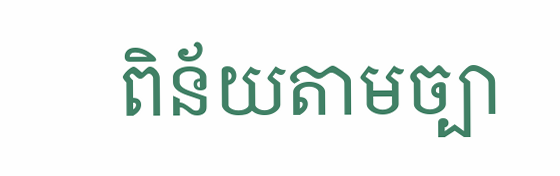ពិន័យតាមច្បា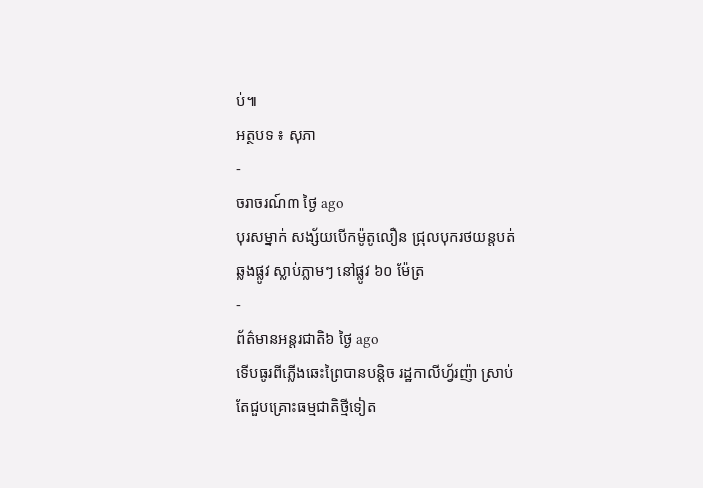ប់៕
អត្ថបទ ៖ សុភា
-
ចរាចរណ៍៣ ថ្ងៃ ago
បុរសម្នាក់ សង្ស័យបើកម៉ូតូលឿន ជ្រុលបុករថយន្តបត់ឆ្លងផ្លូវ ស្លាប់ភ្លាមៗ នៅផ្លូវ ៦០ ម៉ែត្រ
-
ព័ត៌មានអន្ដរជាតិ៦ ថ្ងៃ ago
ទើបធូរពីភ្លើងឆេះព្រៃបានបន្តិច រដ្ឋកាលីហ្វ័រញ៉ា ស្រាប់តែជួបគ្រោះធម្មជាតិថ្មីទៀត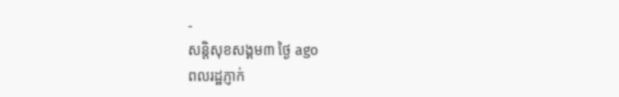-
សន្តិសុខសង្គម៣ ថ្ងៃ ago
ពលរដ្ឋភ្ញាក់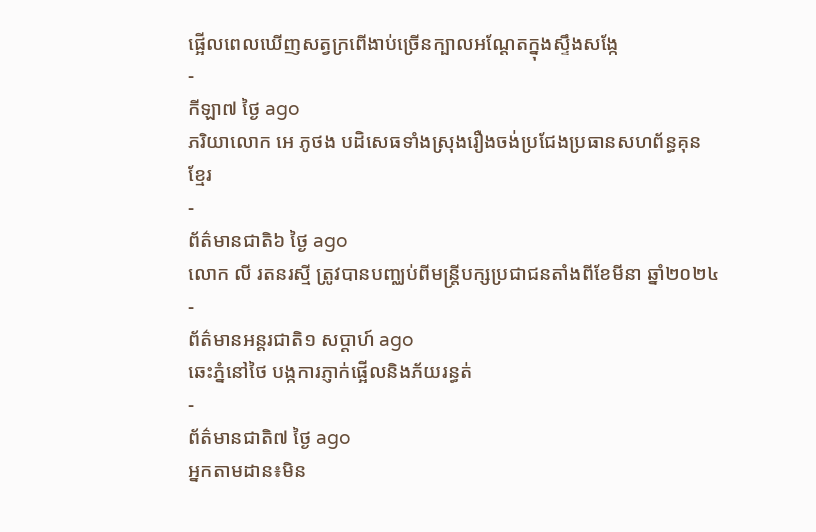ផ្អើលពេលឃើញសត្វក្រពើងាប់ច្រើនក្បាលអណ្ដែតក្នុងស្ទឹងសង្កែ
-
កីឡា៧ ថ្ងៃ ago
ភរិយាលោក អេ ភូថង បដិសេធទាំងស្រុងរឿងចង់ប្រជែងប្រធានសហព័ន្ធគុនខ្មែរ
-
ព័ត៌មានជាតិ៦ ថ្ងៃ ago
លោក លី រតនរស្មី ត្រូវបានបញ្ឈប់ពីមន្ត្រីបក្សប្រជាជនតាំងពីខែមីនា ឆ្នាំ២០២៤
-
ព័ត៌មានអន្ដរជាតិ១ សប្តាហ៍ ago
ឆេះភ្នំនៅថៃ បង្កការភ្ញាក់ផ្អើលនិងភ័យរន្ធត់
-
ព័ត៌មានជាតិ៧ ថ្ងៃ ago
អ្នកតាមដាន៖មិន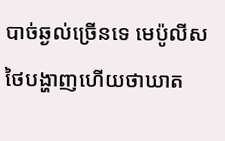បាច់ឆ្ងល់ច្រើនទេ មេប៉ូលីសថៃបង្ហាញហើយថាឃាត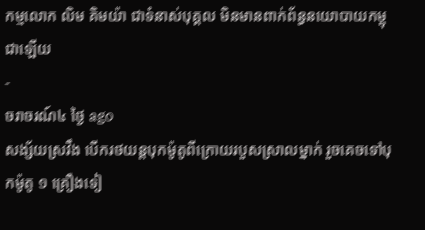កម្មលោក លិម គិមយ៉ា ជាទំនាស់បុគ្គល មិនមានពាក់ព័ន្ធនយោបាយកម្ពុជាឡើយ
-
ចរាចរណ៍៤ ថ្ងៃ ago
សង្ស័យស្រវឹង បើករថយន្តបុកម៉ូតូពីក្រោយរបួសស្រាលម្នាក់ រួចគេចទៅបុកម៉ូតូ ១ គ្រឿងទៀ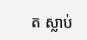ត ស្លាប់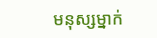មនុស្សម្នាក់